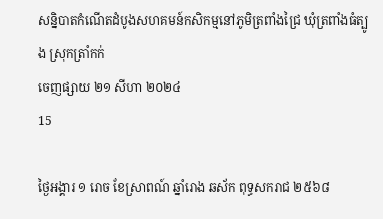សន្និបាតកំណើតដំបូងសហគមន៍កសិកម្មនៅភូមិត្រពាំងជ្រៃ ឃុំត្រពាំងធំត្បូង ស្រុកត្រាំកក់
ចេញផ្សាយ ២១ សីហា ២០២៤
15

ថ្ងៃអង្គារ ១ រោច ខែស្រាពណ៍ ឆ្នាំរោង ឆស័ក ពុទ្ធសករាជ ២៥៦៨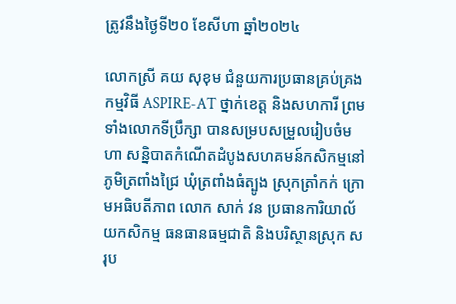ត្រូវនឹងថ្ងៃទី២០ ខែសីហា ឆ្នាំ២០២៤

លោកស្រី គយ សុខុម ជំនួយការប្រធានគ្រប់គ្រងកម្មវិធី ASPIRE-AT ថ្នាក់ខេត្ត និងសហការី ព្រមទាំងលោកទីប្រឹក្សា បានសម្របសម្រួលរៀបចំមហា សន្និបាតកំណើតដំបូងសហគមន៍កសិកម្មនៅភូមិត្រពាំងជ្រៃ ឃុំត្រពាំងធំត្បូង ស្រុកត្រាំកក់ ក្រោមអធិបតីភាព លោក សាក់ វន ប្រធានការិយាល័យកសិកម្ម ធនធានធម្មជាតិ និងបរិស្ថានស្រុក សរុប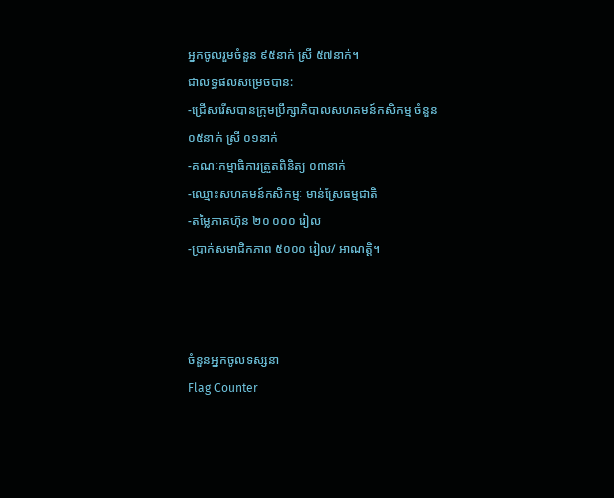អ្នកចូលរួមចំនួន ៩៥នាក់ ស្រី ៥៧នាក់។
ជាលទ្ធផលសម្រេចបាន:
-ជ្រើសរើសបានក្រុមប្រឹក្សាភិបាលសហគមន៍កសិកម្ម ចំនួន ០៥នាក់ ស្រី ០១នាក់
-គណៈកម្មាធិការត្រួតពិនិត្យ ០៣នាក់
-ឈ្មោះសហគមន៍កសិកម្មៈ មាន់ស្រែធម្មជាតិ
-តម្លៃភាគហ៊ុន ២០ ០០០ រៀល
-ប្រាក់សមាជិកភាព ៥០០០ រៀល/ អាណត្តិ។



ចំនួនអ្នកចូលទស្សនា
Flag Counter